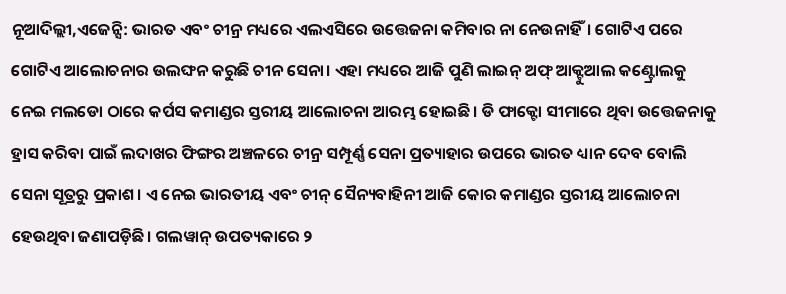ନୂଆଦିଲ୍ଲୀ,ଏଜେନ୍ସି: ଭାରତ ଏବଂ ଚୀନ୍ର ମଧ୍ୟରେ ଏଲଏସିରେ ଉତ୍ତେଜନା କମିବାର ନା ନେଉନାହିଁ। ଗୋଟିଏ ପରେ ଗୋଟିଏ ଆଲୋଚନାର ଉଲଙ୍ଘନ କରୁଛି ଚୀନ ସେନା। ଏହା ମଧ୍ୟରେ ଆଜି ପୁଣି ଲାଇନ୍ ଅଫ୍ ଆକ୍ଟୁଆଲ କଣ୍ଟ୍ରୋଲକୁ ନେଇ ମଲଡୋ ଠାରେ କର୍ପସ କମାଣ୍ଡର ସ୍ତରୀୟ ଆଲୋଚନା ଆରମ୍ଭ ହୋଇଛି। ଡି ଫାକ୍ଟୋ ସୀମାରେ ଥିବା ଉତ୍ତେଜନାକୁ ହ୍ରାସ କରିବା ପାଇଁ ଲଦାଖର ଫିଙ୍ଗର ଅଞ୍ଚଳରେ ଚୀନ୍ର ସମ୍ପୂର୍ଣ୍ଣ ସେନା ପ୍ରତ୍ୟାହାର ଉପରେ ଭାରତ ଧ୍ୟାନ ଦେବ ବୋଲି ସେନା ସୂତ୍ରରୁ ପ୍ରକାଶ। ଏ ନେଇ ଭାରତୀୟ ଏବଂ ଚୀନ୍ ସୈନ୍ୟବାହିନୀ ଆଜି କୋର କମାଣ୍ଡର ସ୍ତରୀୟ ଆଲୋଚନା ହେଉଥିବା ଜଣାପଡ଼ିଛି। ଗଲୱାନ୍ ଉପତ୍ୟକାରେ ୨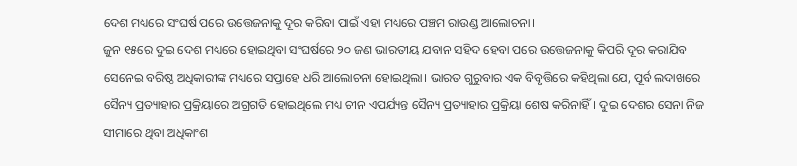ଦେଶ ମଧ୍ୟରେ ସଂଘର୍ଷ ପରେ ଉତ୍ତେଜନାକୁ ଦୂର କରିବା ପାଇଁ ଏହା ମଧ୍ୟରେ ପଞ୍ଚମ ରାଉଣ୍ଡ ଆଲୋଚନା।
ଜୁନ ୧୫ରେ ଦୁଇ ଦେଶ ମଧ୍ୟରେ ହୋଇଥିବା ସଂଘର୍ଷରେ ୨୦ ଜଣ ଭାରତୀୟ ଯବାନ ସହିଦ ହେବା ପରେ ଉତ୍ତେଜନାକୁ କିପରି ଦୂର କରାଯିବ ସେନେଇ ବରିଷ୍ଠ ଅଧିକାରୀଙ୍କ ମଧ୍ୟରେ ସପ୍ତାହେ ଧରି ଆଲୋଚନା ହୋଇଥିଲା। ଭାରତ ଗୁରୁବାର ଏକ ବିବୃତ୍ତିରେ କହିଥିଲା ଯେ, ପୂର୍ବ ଲଦାଖରେ ସୈନ୍ୟ ପ୍ରତ୍ୟାହାର ପ୍ରକ୍ରିୟାରେ ଅଗ୍ରଗତି ହୋଇଥିଲେ ମଧ୍ୟ ଚୀନ ଏପର୍ଯ୍ୟନ୍ତ ସୈନ୍ୟ ପ୍ରତ୍ୟାହାର ପ୍ରକ୍ରିୟା ଶେଷ କରିନାହିଁ। ଦୁଇ ଦେଶର ସେନା ନିଜ ସୀମାରେ ଥିବା ଅଧିକାଂଶ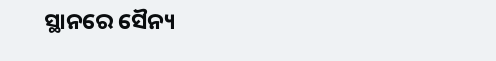ସ୍ଥାନରେ ସୈନ୍ୟ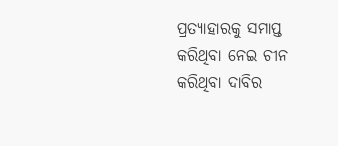ପ୍ରତ୍ୟାହାରକୁ ସମାପ୍ତ କରିଥିବା ନେଇ ଚୀନ କରିଥିବା ଦାବିର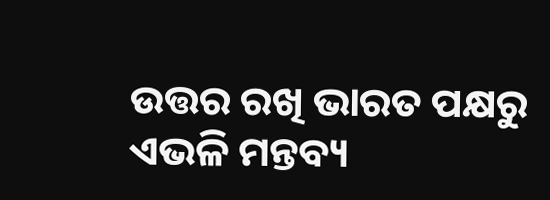ଉତ୍ତର ରଖି ଭାରତ ପକ୍ଷରୁ ଏଭଳି ମନ୍ତବ୍ୟ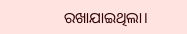ରଖାଯାଇଥିଲା।